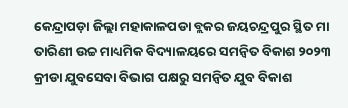କେନ୍ଦ୍ରାପଡ଼ା ଜିଲ୍ଲା ମହାକାଳପଡା ବ୍ଲକର ଜୟଚନ୍ଦ୍ରପୁର ସ୍ଥିତ ମା ତାରିଣୀ ଉଚ୍ଚ ମାଧ୍ୟମିକ ବିଦ୍ୟାଳୟରେ ସମନ୍ୱିତ ବିକାଶ ୨୦୨୩ କ୍ରୀଡା ଯୁବସେବା ବିଭାଗ ପକ୍ଷରୁ ସମନ୍ବିତ ଯୁବ ବିକାଶ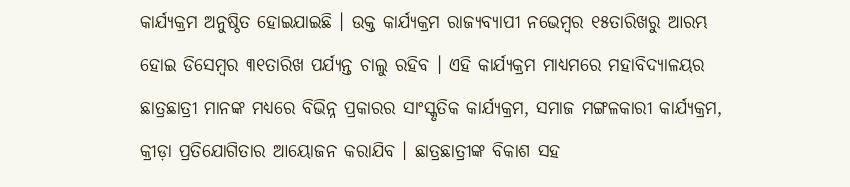କାର୍ଯ୍ୟକ୍ରମ ଅନୁଷ୍ଠିତ ହୋଇଯାଇଛି । ଉକ୍ତ କାର୍ଯ୍ୟକ୍ରମ ରାଜ୍ୟବ୍ୟାପୀ ନଭେମ୍ବର ୧୫ତାରିଖରୁ ଆରମ୍ଭ ହୋଇ ଡିସେମ୍ବର ୩୧ତାରିଖ ପର୍ଯ୍ୟନ୍ତ ଚାଲୁ ରହିବ । ଏହି କାର୍ଯ୍ୟକ୍ରମ ମାଧ୍ୟମରେ ମହାବିଦ୍ୟାଳୟର ଛାତ୍ରଛାତ୍ରୀ ମାନଙ୍କ ମଧ୍ୟରେ ବିଭିନ୍ନ ପ୍ରକାରର ସାଂସ୍କୃତିକ କାର୍ଯ୍ୟକ୍ରମ, ସମାଜ ମଙ୍ଗଳକାରୀ କାର୍ଯ୍ୟକ୍ରମ, କ୍ରୀଡ଼ା ପ୍ରତିଯୋଗିତାର ଆୟୋଜନ କରାଯିବ । ଛାତ୍ରଛାତ୍ରୀଙ୍କ ବିକାଶ ସହ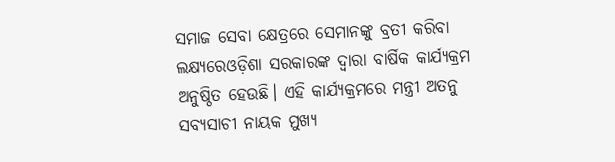ସମାଜ ସେବା କ୍ଷେତ୍ରରେ ସେମାନଙ୍କୁ ବ୍ରତୀ କରିବା ଲକ୍ଷ୍ୟରେଓଡ଼ିଶା ସରକାରଙ୍କ ଦ୍ଵାରା ବାର୍ଷିକ କାର୍ଯ୍ୟକ୍ରମ ଅନୁଷ୍ଠିତ ହେଉଛି। ଏହି କାର୍ଯ୍ୟକ୍ରମରେ ମନ୍ତ୍ରୀ ଅତନୁ ସବ୍ୟସାଚୀ ନାୟକ ମୁଖ୍ୟ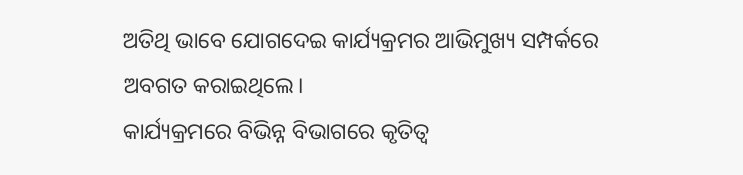ଅତିଥି ଭାବେ ଯୋଗଦେଇ କାର୍ଯ୍ୟକ୍ରମର ଆଭିମୁଖ୍ୟ ସମ୍ପର୍କରେ ଅବଗତ କରାଇଥିଲେ।
କାର୍ଯ୍ୟକ୍ରମରେ ବିଭିନ୍ନ ବିଭାଗରେ କୃତିତ୍ବ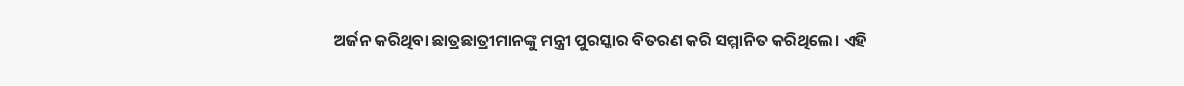ଅର୍ଜନ କରିଥିବା ଛାତ୍ରଛାତ୍ରୀମାନଙ୍କୁ ମନ୍ତ୍ରୀ ପୁରସ୍କାର ବିତରଣ କରି ସମ୍ମାନିତ କରିଥିଲେ। ଏହି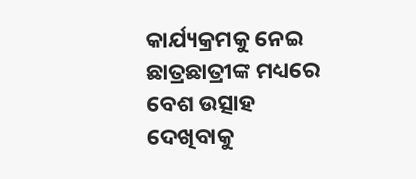କାର୍ଯ୍ୟକ୍ରମକୁ ନେଇ ଛାତ୍ରଛାତ୍ରୀଙ୍କ ମଧ୍ୟରେ ବେଶ ଉତ୍ସାହ ଦେଖିବାକୁ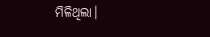ମିଳିଥିଲା।